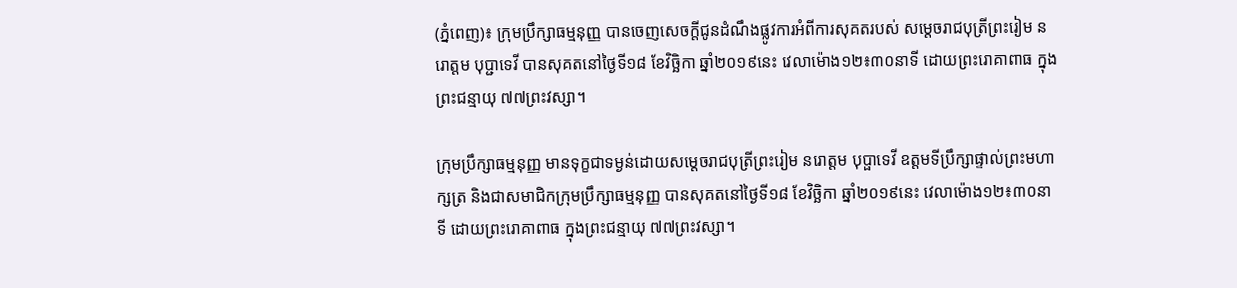(ភ្នំពេញ)៖ ក្រុមប្រឹក្សាធម្មនុញ្ញ បានចេញសេចក្តីជូនដំណឹងផ្លូវការអំពីការសុគតរបស់ សម្តេចរាជបុត្រីព្រះរៀម នរោត្តម បុប្ជាទេវី បានសុគតនៅថ្ងៃទី១៨ ខែវិច្ឆិកា ឆ្នាំ២០១៩នេះ វេលាម៉ោង១២៖៣០នាទី ដោយព្រះរោគាពាធ ក្នុងព្រះជន្មាយុ ៧៧ព្រះវស្សា។

ក្រុមប្រឹក្សាធម្មនុញ្ញ មានទុក្ខជាទម្ងន់ដោយសម្តេចរាជបុត្រីព្រះរៀម នរោត្តម បុប្ផាទេវី ឧត្តមទីប្រឹក្សាផ្ទាល់ព្រះមហាក្សត្រ និងជាសមាជិកក្រុមប្រឹក្សាធម្មនុញ្ញ បានសុគតនៅថ្ងៃទី១៨ ខែវិច្ឆិកា ឆ្នាំ២០១៩នេះ វេលាម៉ោង១២៖៣០នាទី ដោយព្រះរោគាពាធ ក្នុងព្រះជន្មាយុ ៧៧ព្រះវស្សា។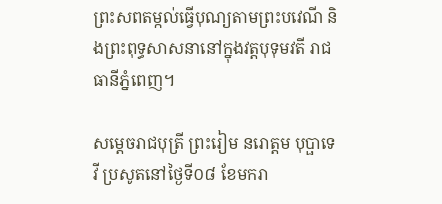ព្រះសពតម្កល់ធ្វើបុណ្យតាមព្រះបវេណី និងព្រះពុទ្ធសាសនានៅក្នុងវត្តបុទុមវតី រាជធានីភ្នំពេញ។

សម្ដេចរាជបុត្រី ព្រះរៀម នរោត្តម បុប្ផាទេវី ប្រសូតនៅថ្ងៃទី០៨ ខែមករា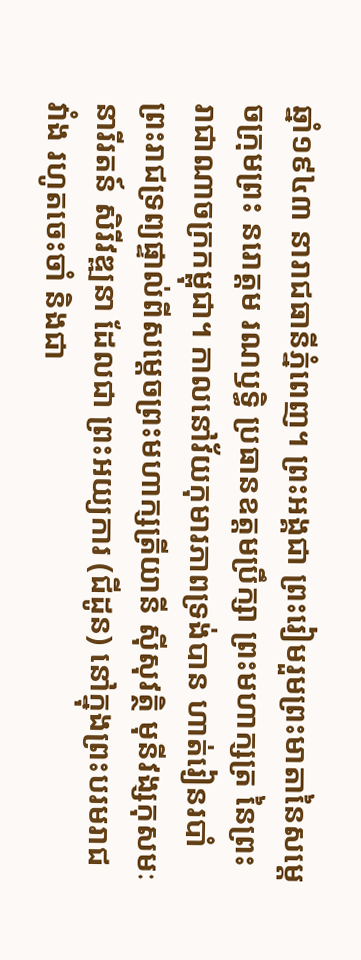ឆ្នាំ១៩៤៣ នារាជធានីភ្នំពេញ។ ព្រះអង្គជា ព្រះរៀមរួមព្រះមាតានៃសម្ដេចក្រុមព្រះ នរោត្ដម រណឫទ្ធិ ប្រធានឧត្ដមប្រឹក្សា ព្រះមហាក្សត្រ នៃព្រះរាជាណាចក្រកម្ពុជា។ កាលនៅវ័យកុមារភាពទ្រង់បាន ហាត់រៀនរបាំព្រះរាជទ្រព្យផ្ទាល់ពីសម្ដេចព្រះមហាក្សត្រីយានី ស៊ីសុវត្ថិ មុនីវង្សកុសមៈនារីរតន៍ សិរីវឌ្ឍនា ដែលជា ព្រះអយ្យការ (ជីដូន) នៅក្នុងព្រះបរមរាជវាំង រហូតចេះចាំ និងជា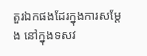តួរឯកផងដែរក្នុងការសម្ដែង នៅក្នុងទសវ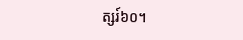ត្សរ៍៦០។